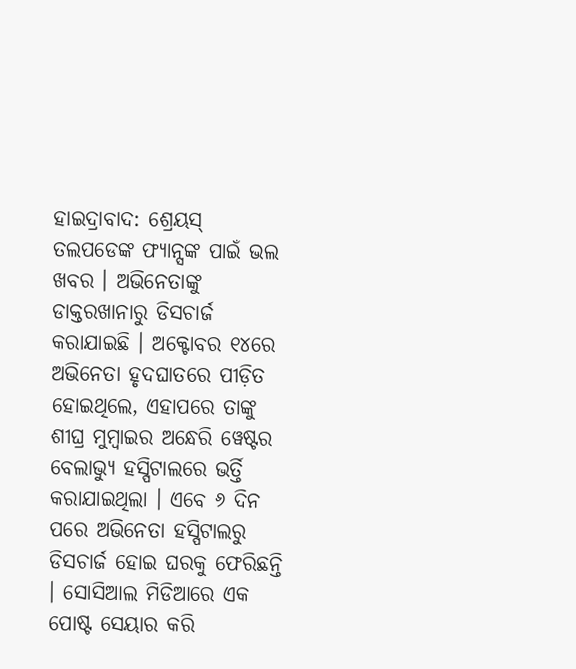ହାଇଦ୍ରାବାଦ: ଶ୍ରେୟସ୍ ତଲପଡେଙ୍କ ଫ୍ୟାନ୍ସଙ୍କ ପାଇଁ ଭଲ ଖବର । ଅଭିନେତାଙ୍କୁ ଡାକ୍ତରଖାନାରୁ ଡିସଚାର୍ଜ କରାଯାଇଛି । ଅକ୍ଟୋବର ୧୪ରେ ଅଭିନେତା ହୃଦଘାତରେ ପୀଡ଼ିତ ହୋଇଥିଲେ, ଏହାପରେ ତାଙ୍କୁ ଶୀଘ୍ର ମୁମ୍ବାଇର ଅନ୍ଧେରି ୱେଷ୍ଟର ବେଲାଭ୍ୟୁ ହସ୍ପିଟାଲରେ ଭର୍ତ୍ତି କରାଯାଇଥିଲା । ଏବେ ୬ ଦିନ ପରେ ଅଭିନେତା ହସ୍ପିଟାଲରୁ ଡିସଚାର୍ଜ ହୋଇ ଘରକୁ ଫେରିଛନ୍ତି । ସୋସିଆଲ ମିଡିଆରେ ଏକ ପୋଷ୍ଟ ସେୟାର କରି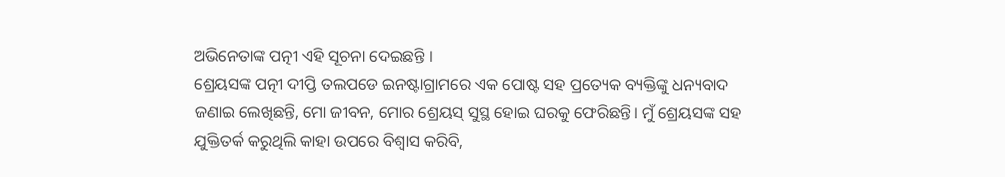ଅଭିନେତାଙ୍କ ପତ୍ନୀ ଏହି ସୂଚନା ଦେଇଛନ୍ତି ।
ଶ୍ରେୟସଙ୍କ ପତ୍ନୀ ଦୀପ୍ତି ତଲପଡେ ଇନଷ୍ଟାଗ୍ରାମରେ ଏକ ପୋଷ୍ଟ ସହ ପ୍ରତ୍ୟେକ ବ୍ୟକ୍ତିଙ୍କୁ ଧନ୍ୟବାଦ ଜଣାଇ ଲେଖିଛନ୍ତି, ମୋ ଜୀବନ, ମୋର ଶ୍ରେୟସ୍ ସୁସ୍ଥ ହୋଇ ଘରକୁ ଫେରିଛନ୍ତି। ମୁଁ ଶ୍ରେୟସଙ୍କ ସହ ଯୁକ୍ତିତର୍କ କରୁଥିଲି କାହା ଉପରେ ବିଶ୍ବାସ କରିବି,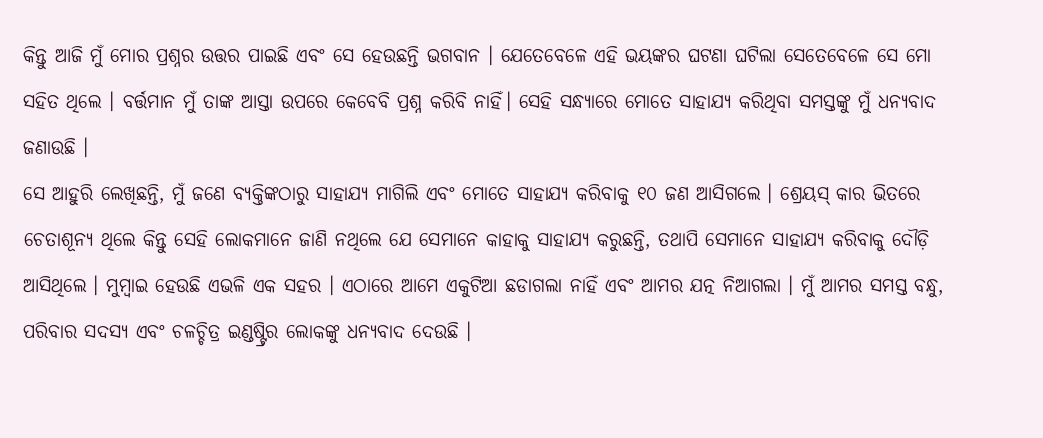କିନ୍ତୁ ଆଜି ମୁଁ ମୋର ପ୍ରଶ୍ନର ଉତ୍ତର ପାଇଛି ଏବଂ ସେ ହେଉଛନ୍ତି ଭଗବାନ । ଯେତେବେଳେ ଏହି ଭୟଙ୍କର ଘଟଣା ଘଟିଲା ସେତେବେଳେ ସେ ମୋ ସହିତ ଥିଲେ । ବର୍ତ୍ତମାନ ମୁଁ ତାଙ୍କ ଆସ୍ତା ଉପରେ କେବେବି ପ୍ରଶ୍ନ କରିବି ନାହିଁ। ସେହି ସନ୍ଧ୍ୟାରେ ମୋତେ ସାହାଯ୍ୟ କରିଥିବା ସମସ୍ତଙ୍କୁ ମୁଁ ଧନ୍ୟବାଦ ଜଣାଉଛି ।
ସେ ଆହୁରି ଲେଖିଛନ୍ତି, ମୁଁ ଜଣେ ବ୍ୟକ୍ତିଙ୍କଠାରୁ ସାହାଯ୍ୟ ମାଗିଲି ଏବଂ ମୋତେ ସାହାଯ୍ୟ କରିବାକୁ ୧୦ ଜଣ ଆସିଗଲେ । ଶ୍ରେୟସ୍ କାର ଭିତରେ ଚେତାଶୂନ୍ୟ ଥିଲେ କିନ୍ତୁ ସେହି ଲୋକମାନେ ଜାଣି ନଥିଲେ ଯେ ସେମାନେ କାହାକୁ ସାହାଯ୍ୟ କରୁଛନ୍ତି, ତଥାପି ସେମାନେ ସାହାଯ୍ୟ କରିବାକୁ ଦୌଡ଼ି ଆସିଥିଲେ । ମୁମ୍ବାଇ ହେଉଛି ଏଭଳି ଏକ ସହର । ଏଠାରେ ଆମେ ଏକୁଟିଆ ଛଡାଗଲା ନାହିଁ ଏବଂ ଆମର ଯତ୍ନ ନିଆଗଲା । ମୁଁ ଆମର ସମସ୍ତ ବନ୍ଧୁ, ପରିବାର ସଦସ୍ୟ ଏବଂ ଚଳଚ୍ଚିତ୍ର ଇଣ୍ଡଷ୍ଟ୍ରିର ଲୋକଙ୍କୁ ଧନ୍ୟବାଦ ଦେଉଛି ।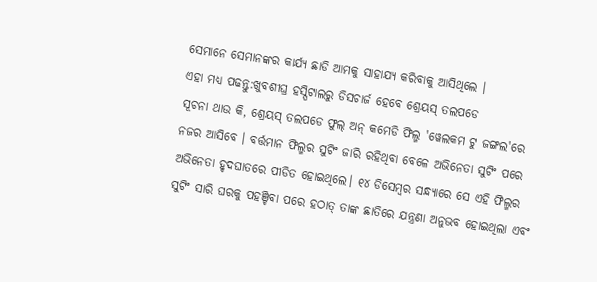ସେମାନେ ସେମାନଙ୍କର କାର୍ଯ୍ୟ ଛାଡି ଆମକୁ ସାହାଯ୍ୟ କରିବାକୁ ଆସିଥିଲେ ।
ଏହା ମଧ୍ୟ ପଢନ୍ତୁ:ଖୁବଶୀଘ୍ର ହସ୍ପିଟାଲରୁ ଡିସଚାର୍ଜ ହେବେ ଶ୍ରେୟସ୍ ତଲପଡେ
ସୂଚନା ଥାଉ କି, ଶ୍ରେୟସ୍ ତଲପଡେ ଫୁଲ୍ ଅନ୍ କମେଡି ଫିଲ୍ମ 'ୱେଲକମ ଟୁ ଜଙ୍ଗଲ'ରେ ନଜର ଆସିବେ । ବର୍ତ୍ତମାନ ଫିଲ୍ମର ସୁଟିଂ ଜାରି ରହିଥିବା ବେଳେ ଅଭିନେତା ସୁଟିଂ ପରେ ଅଭିନେତା ହୃଦଘାତରେ ପୀଡିତ ହୋଇଥିଲେ। ୧୪ ଡିସେମ୍ବର ସନ୍ଧ୍ୟାରେ ସେ ଏହି ଫିଲ୍ମର ସୁଟିଂ ସାରି ଘରକୁ ପହଞ୍ଚିବା ପରେ ହଠାତ୍ ତାଙ୍କ ଛାତିରେ ଯନ୍ତ୍ରଣା ଅନୁଭବ ହୋଇଥିଲା ଏବଂ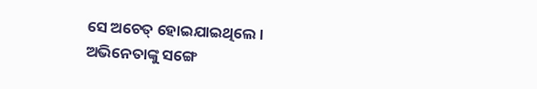ସେ ଅଚେତ୍ ହୋଇଯାଇଥିଲେ । ଅଭିନେତାଙ୍କୁ ସଙ୍ଗେ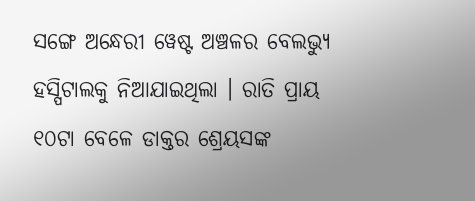ସଙ୍ଗେ ଅନ୍ଧେରୀ ୱେଷ୍ଟ ଅଞ୍ଚଳର ବେଲଭ୍ୟୁ ହସ୍ପିଟାଲକୁ ନିଆଯାଇଥିଲା । ରାତି ପ୍ରାୟ ୧୦ଟା ବେଳେ ଡାକ୍ତର ଶ୍ରେୟସଙ୍କ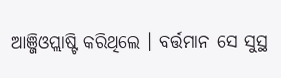ଆଞ୍ଜିଓପ୍ଲାଷ୍ଟି କରିଥିଲେ । ବର୍ତ୍ତମାନ ସେ ସୁସ୍ଥ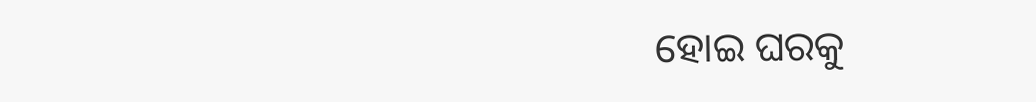ହୋଇ ଘରକୁ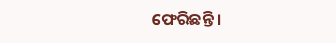ଫେରିଛନ୍ତି ।